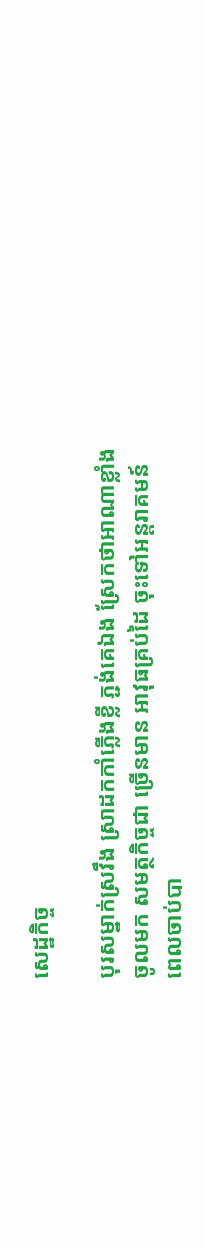សេដ្ឋកិច្ច

បុរសម្នាក់ស្រវឹង ស្រាដកកាំភ្លើងខ្លី ភ្ជង់គេឯង ស្រែកថាអាណាខ្លាំងចូលមក សមត្ថកិច្ចជា ច្រើនមាន អាវុធគ្រប់ដៃ ចុះទៅអន្តរាគមន៍ ពេលចាប់បា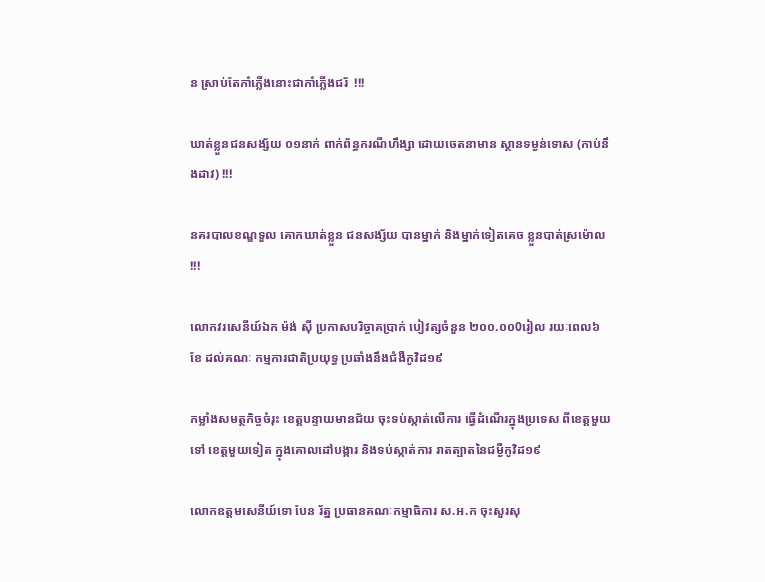ន ស្រាប់តែកាំភ្លើងនោះជាកាំភ្លើងជរ័  !!!

ឃាត់ខ្លួនជនសង្ស័យ ០១នាក់ ពាក់ព័ន្ធករណីហឹង្សា ដោយចេតនាមាន ស្ថានទម្ងន់ទោស (កាប់នឹងដាវ) !!!

នគរបាលខណ្ឌទួល គោកឃាត់ខ្លួន ជនសង្ស័យ បានម្នាក់ និងម្នាក់ទៀតគេច ខ្លួនបាត់ស្រម៉ោល !!!

លោកវរសេនីយ៍ឯក ម៉ង់ ស៊ី ប្រកាសបរិច្ចាគប្រាក់ បៀវត្សចំនួន ២០០.០០0រៀល រយៈពេល៦ខែ ដល់គណៈ កម្មការជាតិប្រយុទ្ធ ប្រឆាំងនឹងជំងឺកូវិដ១៩

កម្លាំងសមត្ថកិច្ចចំរុះ ខេត្តបន្ទាយមានជ័យ ចុះទប់ស្កាត់លើការ ធ្វើដំណើរក្នុងប្រទេស ពីខេត្តមួយទៅ ខេត្តមួយទៀត ក្នុងគោលដៅបង្ការ និងទប់ស្កាត់ការ រាតត្បាតនៃជម្ងឺកូវិដ១៩

លោកឧត្តមសេនីយ៍ទោ បែន រ័ត្ន ប្រធានគណៈកម្មាធិការ ស.អ.ក ចុះសួរសុ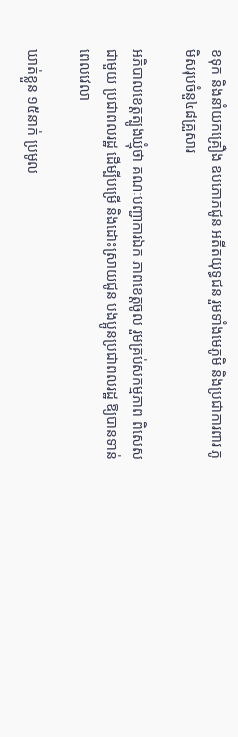ខទុក និងនាំយកគ្រឿង ឧបភោភជូន អតីតយុទ្ធជន រួមទាំងមេភូមិ និងប្រជាការពារ ភូមិសរុបចំនួ៤៨គ្រួសារ

អភិបាលខេត្តត្បូងឃ្មុំថា គណៈបញ្ជាការឯក ភាពខេត្តចូល រួមគ្រប់សកម្មភាព ពិសេសជាមួយ ប្រជាពលរដ្ឋ ដើម្បីបម្រើ និងដោះស្រាយជូន បងប្អូនប្រជាពលរដ្ឋ ឱ្យបានទាន់ពេលវេលា

ឃាត់ខ្លួន ១៥នាក់ ប្រមូល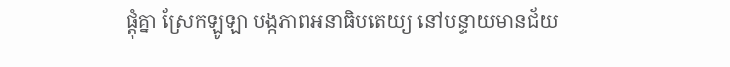ផ្តុំគ្នា ស្រែកឡូឡា បង្កភាពអនាធិបតេយ្យ នៅបន្ទាយមានជ័យ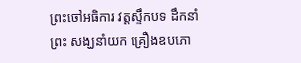ព្រះចៅអធិការ វត្តស្ទឹកបទ ដឹកនាំព្រះ សង្ឃនាំយក គ្រឿងឧបភោ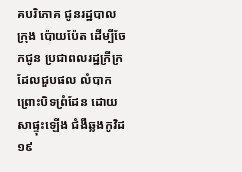គបរិភោគ ជូនរដ្ឋបាលក្រុង ប៉ោយប៉ែត ដើម្បីចែកជូន ប្រជាពលរដ្ឋក្រីក្រ ដែលជួបផល លំបាកព្រោះបិទព្រំដែន ដោយសាផ្ទុះឡើង ជំងឺឆ្លងកូវិដ១៩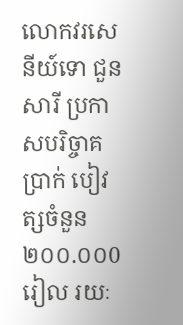លោកវរសេនីយ៍ទោ ជួន សារី ប្រកាសបរិច្ចាគប្រាក់ បៀវត្សចំនួន ២០០.០០0រៀល រយៈ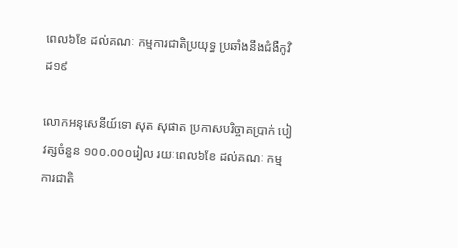ពេល៦ខែ ដល់គណៈ កម្មការជាតិប្រយុទ្ធ ប្រឆាំងនឹងជំងឺកូវិដ១៩

លោកអនុសេនីយ៍ទោ សុត សុផាត ប្រកាសបរិច្ចាគប្រាក់ បៀវត្សចំនួន ១០០.០០០រៀល រយៈពេល៦ខែ ដល់គណៈ កម្មការជាតិ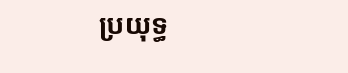ប្រយុទ្ធ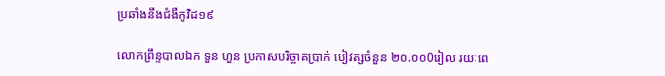ប្រឆាំងនឹងជំងឺកូវិដ១៩

លោកព្រឹន្ទបាលឯក ទួន ហួន ប្រកាសបរិច្ចាគប្រាក់ បៀវត្សចំនួន ២០.០០0រៀល រយៈពេ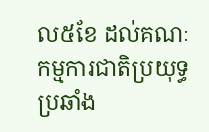ល៥ខែ ដល់គណៈ កម្មការជាតិប្រយុទ្ធ ប្រឆាំង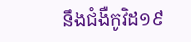នឹងជំងឺកូវិដ១៩